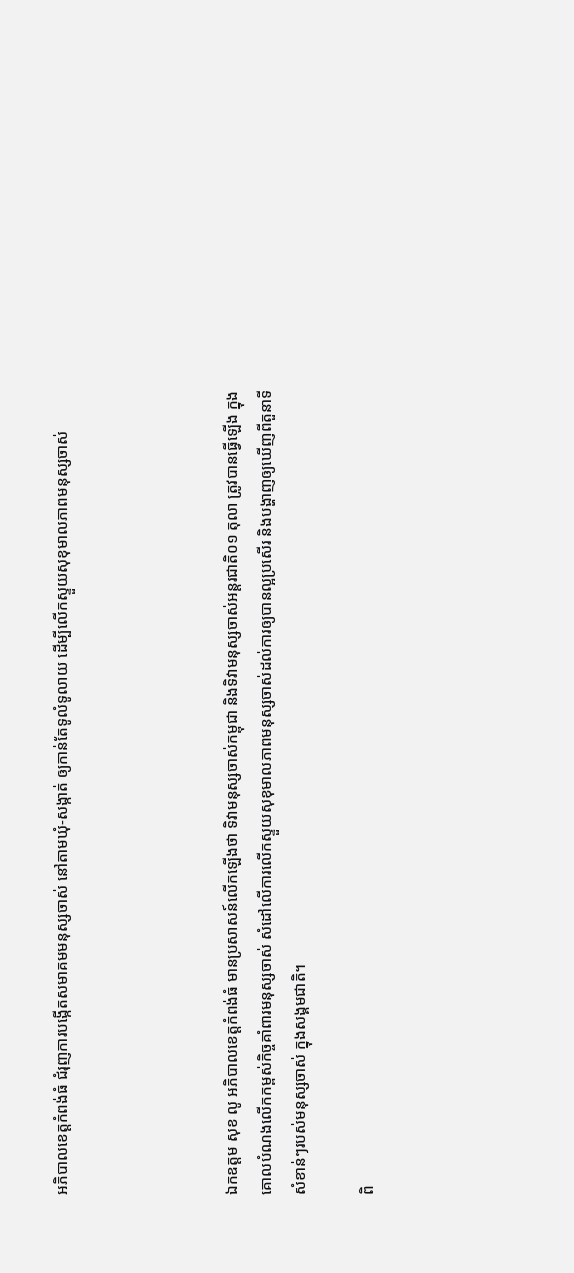អភិបាលខេត្តកំពង់ធំ ជំរុញការបង្កើតសមាគមមនុស្សចាស់ នៅតាមឃុំ-សង្កាត់ ឲ្យកាន់តែទូលំទូលាយ ដើម្បីលើកស្ទួយសុខុមាលភាពមនុស្សចាស់




ឯកឧត្តម សុខ លូ អភិបាលខេត្តកំពង់ធំ មានប្រសាសន៍លើកឡើងថា ទិវាមនុស្សចាស់កម្ពុជា និងទិវាមនុស្សចាស់អន្តរជាតិ០១ តុលា ត្រូវបានធ្វើឡើង ក្នុងគោលបំណងលើកកម្ពស់កិច្ចគាំពារមនុស្សចាស់ សំដៅលើការលើកស្ទួយសុខុមាលភាពមនុស្សចាស់ដល់ការឲ្យបានល្អប្រសើរ និងបង្ហាញឲ្យឃើញពីតួនាទីសំខាន់ៗរបស់មនុស្សចាស់ ក្នុងសង្គមជាតិ។

ពិ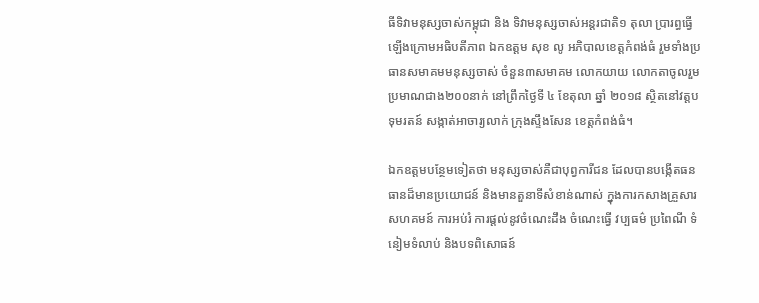ធីទិវាមនុស្សចាស់កម្ពុជា និង ទិវាមនុស្សចាស់អន្តរជាតិ១ តុលា ប្រារព្ធធ្វើឡើងក្រោមអធិបតីភាព ឯកឧត្តម សុខ លូ អភិបាលខេត្តកំពង់ធំ រួមទាំងប្រធានសមាគមមនុស្សចាស់ ចំនួន៣សមាគម លោកយាយ លោកតាចូលរួមប្រមាណជាង២០០នាក់ នៅព្រឹកថ្ងៃទី ៤ ខែតុលា ឆ្នាំ ២០១៨ ស្ថិតនៅវត្តបទុមរតន៍ សង្កាត់អាចារ្យលាក់ ក្រុងស្ទឹងសែន ខេត្តកំពង់ធំ។

ឯកឧត្តមបន្ថែមទៀតថា មនុស្សចាស់គឺជាបុព្វការីជន ដែលបានបង្កើតធនធានដ៏មានប្រយោជន៍ និងមានតួនាទីសំខាន់ណាស់ ក្នុងការកសាងគ្រួសារ សហគមន៍ ការអប់រំ ការផ្តល់នូវចំណេះដឹង ចំណេះធ្វើ វប្បធម៌ ប្រពៃណី ទំនៀមទំលាប់ និងបទពិសោធន៍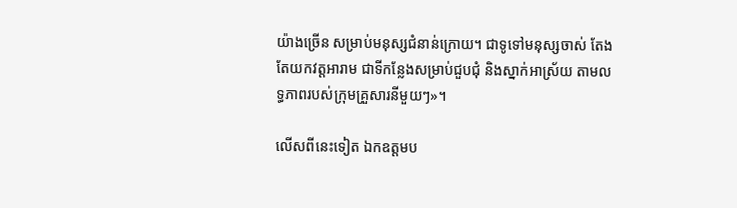យ៉ាងច្រើន សម្រាប់មនុស្សជំនាន់ក្រោយ។ ជាទូទៅមនុស្សចាស់ តែងតែយកវត្តអារាម ជាទីកន្លែងសម្រាប់ជួបជុំ និងស្នាក់អាស្រ័យ តាមលទ្ធភាពរបស់ក្រុមគ្រួសារនីមួយៗ»។

លើសពីនេះទៀត ឯកឧត្តមប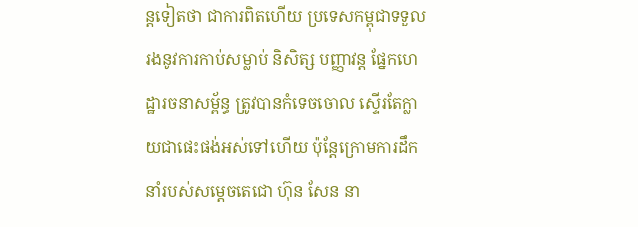ន្តទៀតថា ជាការពិតហើយ ប្រទេសកម្ពុជាទទួលរងនូវការកាប់សម្លាប់ និសិត្ស បញ្ញាវន្ត ផ្នែកហេដ្ឋារចនាសម្ព័ន្ធ ត្រូវបានកំទេចចោល ស្ទើរតែក្លាយជាផេះផង់អស់ទៅហើយ ប៉ុន្តែក្រោមការដឹកនាំរបស់សម្តេចតេជោ ហ៊ុន សែន នា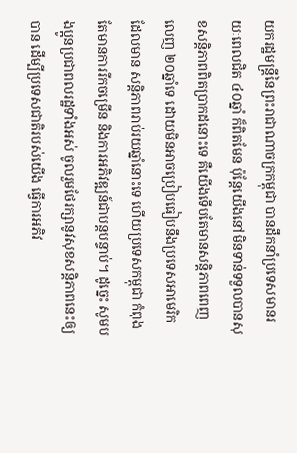យករដ្ឋមន្ត្រីនៃព្រះរាជាណាចក្រកម្ពុជា បានដឹកនាំប្រទេសមានរយៈពេលជិត ៤០ឆ្នាំ ក៏ពិតមែន ប៉ុន្តែយើងនៅមិនទាន់ទទួលបានសុខសន្តិភាពពិតប្រាកដនោះទេ គឺយើងទើបតែមានសន្តិភាពពេញលេញ ២០ឆ្នាំទេ ដោយមិនអាចប្រៀបធៀបនឹងប្រទេសអាមេរិក ដែលមាន សន្តិភាពរាប់រយឆ្នាំនោះទេ ហើយប្រទេសកម្ពុជា កំពុងតែមានការរីកចម្រើន និងការអភិវឌ្ឍន៍ជាបន្តបន្ទាប់។ ដូច្នេះ សូមបងប្អូនប្រជាពលរដ្ឋទាំងអស់ ចូលរួមថែរក្សានូវសុខសន្តិភាពនេះឲ្យបាន ដើម្បីប្រទេសជាតិរបស់យើង ធ្វើការអភិវ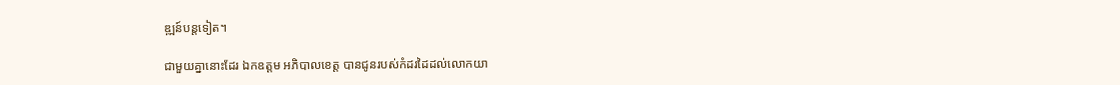ឌ្ឍន៍បន្តទៀត។

ជាមួយគ្នានោះដែរ ឯកឧត្តម អភិបាលខេត្ត បានជូនរបស់កំដរដៃដល់លោកយា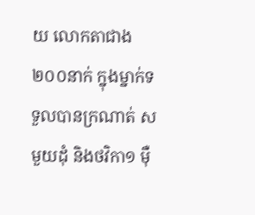យ លោកតាជាង២០០នាក់ ក្នុងម្នាក់ទទួលបានក្រណាត់ ស មួយដុំ និងថវិកា១ ម៉ឺ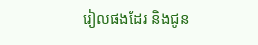រៀលផងដែរ និងជូន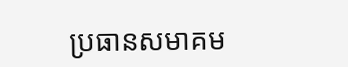ប្រធានសមាគម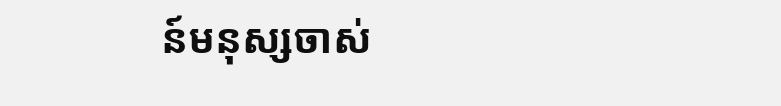ន៍មនុស្សចាស់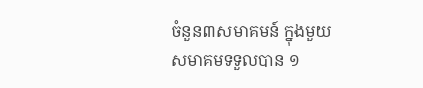ចំនួន៣សមាគមន៍ ក្នុងមួយសមាគមទទួលបាន ១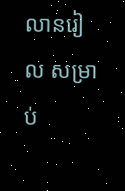លានរៀល សម្រាប់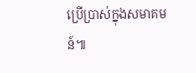ប្រើប្រាស់ក្នុងសមាគមន៍៕